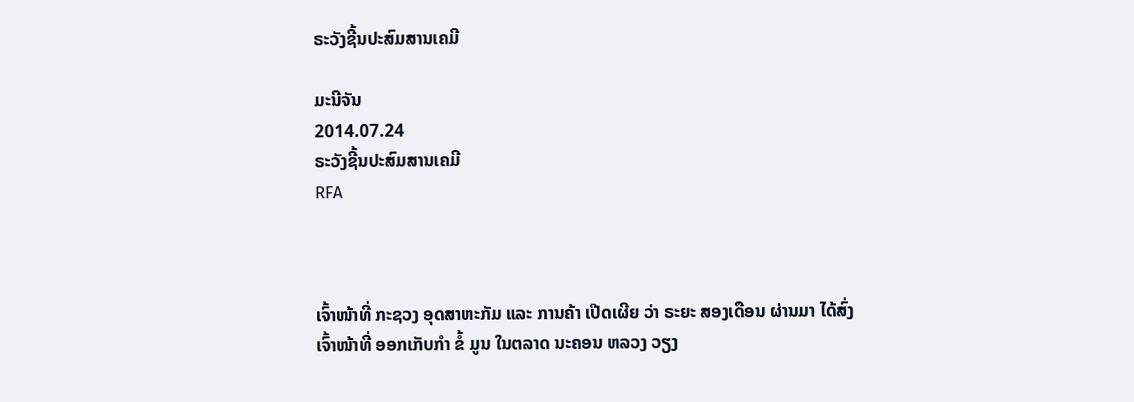ຣະວັງຊີ້ນປະສົມສານເຄມີ

ມະນີຈັນ
2014.07.24
ຣະວັງຊີ້ນປະສົມສານເຄມີ
RFA



ເຈົ້າໜ້າທີ່ ກະຊວງ ອຸດສາຫະກັມ ແລະ ການຄ້າ ເປີດເຜີຍ ວ່າ ຣະຍະ ສອງເດືອນ ຜ່ານມາ ໄດ້ສົ່ງ ເຈົ້າໜ້າທີ່ ອອກເກັບກໍາ ຂໍ້ ມູນ ໃນຕລາດ ນະຄອນ ຫລວງ ວຽງ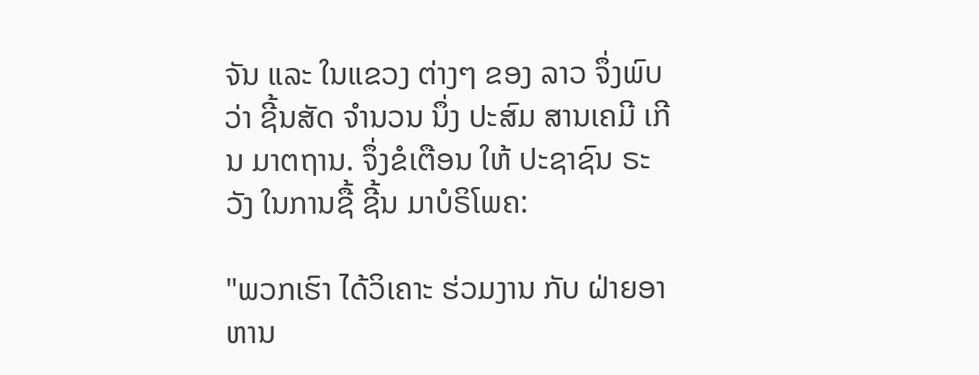ຈັນ ແລະ ໃນແຂວງ ຕ່າງໆ ຂອງ ລາວ ຈຶ່ງພົບວ່າ ຊີ້ນສັດ ຈໍານວນ ນຶ່ງ ປະສົມ ສານເຄມີ ເກີນ ມາຕຖານ. ຈຶ່ງຂໍເຕືອນ ໃຫ້ ປະຊາຊົນ ຣະວັງ ໃນການຊື້ ຊີ້ນ ມາບໍຣິໂພຄ:

"ພວກເຮົາ ໄດ້ວິເຄາະ ຮ່ວມງານ ກັບ ຝ່າຍອາຫານ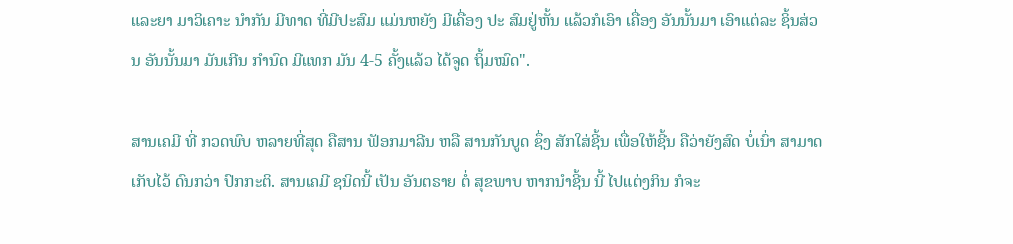ແລະຍາ ມາວິເຄາະ ນໍາກັນ ມີທາດ ທີ່ມີປະສົມ ແມ່ນຫຍັງ ມີເຄື່ອງ ປະ ສົມຢູ່ຫັ້ນ ແລ້ວກໍເອົາ ເຄື່ອງ ອັນນັ້ນມາ ເອົາແຕ່ລະ ຊິ້ນສ່ວນ ອັນນັ້ນມາ ມັນເກີນ ກໍານົດ ມີແທກ ມັນ 4-5 ຄັ້ງແລ້ວ ໄດ້ຈູດ ຖິ້ມໝົດ".

ສານເຄມີ ທີ່ ກວດພົບ ຫລາຍທີ່ສຸດ ຄືສານ ຟັອກມາລີນ ຫລື ສານກັນບູດ ຊຶ່ງ ສັກໃສ່ຊີ້ນ ເພື່ອໃຫ້ຊີ້ນ ຄືວ່າຍັງສົດ ບໍ່ເນົ່າ ສາມາດເກັບໄວ້ ດົນກວ່າ ປົກກະຕິ. ສານເຄມີ ຊນິດນີ້ ເປັນ ອັນຕຣາຍ ຕໍ່ ສຸຂພາບ ຫາກນໍາຊີ້ນ ນີ້ ໄປແຕ່ງກິນ ກໍຈະ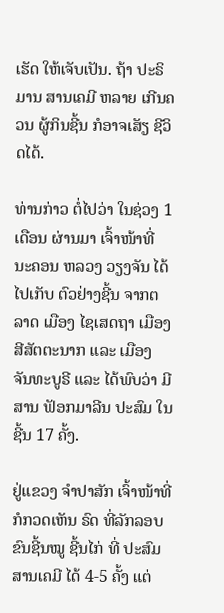ເຮັດ ໃຫ້ເຈັບເປັນ. ຖ້າ ປະຣິມານ ສານເຄມີ ຫລາຍ ເກີນຄວນ ຜູ້ກິນຊີ້ນ ກໍອາຈເສັຽ ຊີວິດໄດ້.

ທ່ານກ່າວ ຕໍ່ໄປວ່າ ໃນຊ່ວງ 1 ເດືອນ ຜ່ານມາ ເຈົ້າໜ້າທີ່ ນະຄອນ ຫລວງ ວຽງຈັນ ໄດ້ໄປເກັບ ຕົວຢ່າງຊີ້ນ ຈາກຕລາດ ເມືອງ ໄຊເສດຖາ ເມືອງ ສີສັຕຕະນາກ ແລະ ເມືອງ ຈັນທະບູຣີ ແລະ ໄດ້ພົບວ່າ ມີສານ ຟັອກມາລີນ ປະສົມ ໃນຊີ້ນ 17 ຄັ້ງ.

ຢູ່ແຂວງ ຈໍາປາສັກ ເຈົ້າໜ້າທີ່ ກໍກວດເຫັນ ຣົດ ທີ່ລັກລອບ ຂົນຊີ້ນໝູ ຊີ້ນໄກ່ ທີ່ ປະສົມ ສານເຄມີ ໄດ້ 4-5 ຄັ້ງ ແຕ່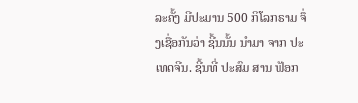ລະຄັ້ງ ມີປະມານ 500 ກິໂລກຣາມ ຈຶ່ງເຊື່ອກັນວ່າ ຊີ້ນນັ້ນ ນໍາມາ ຈາກ ປະເທດຈີນ. ຊີ້ນທີ່ ປະສົມ ສານ ຟັອກ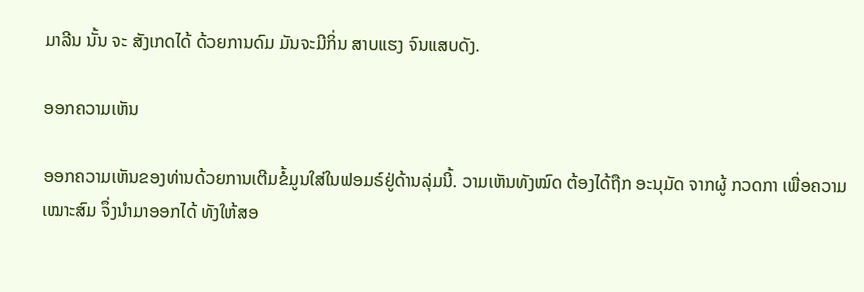ມາລີນ ນັ້ນ ຈະ ສັງເກດໄດ້ ດ້ວຍການດົມ ມັນຈະມີກິ່ນ ສາບແຮງ ຈົນແສບດັງ.

ອອກຄວາມເຫັນ

ອອກຄວາມເຫັນຂອງທ່ານດ້ວຍການເຕີມຂໍ້ມູນໃສ່ໃນຟອມຣ໌ຢູ່ດ້ານລຸ່ມນີ້. ວາມເຫັນທັງໝົດ ຕ້ອງໄດ້ຖືກ ອະນຸມັດ ຈາກຜູ້ ກວດກາ ເພື່ອຄວາມເໝາະສົມ ຈຶ່ງນໍາມາອອກໄດ້ ທັງໃຫ້ສອ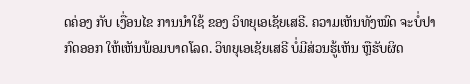ດຄ່ອງ ກັບ ເງື່ອນໄຂ ການນຳໃຊ້ ຂອງ ວິທຍຸເອເຊັຍເສຣີ. ຄວາມເຫັນທັງໝົດ ຈະບໍ່ປາກົດອອກ ໃຫ້ເຫັນພ້ອມບາດໂລດ. ວິທຍຸເອເຊັຍເສຣີ ບໍ່ມີສ່ວນຮູ້ເຫັນ ຫຼືຮັບຜິດ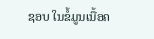ຊອບ ໃນຂໍ້ມູນເນື້ອຄ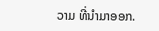ວາມ ທີ່ນໍາມາອອກ.